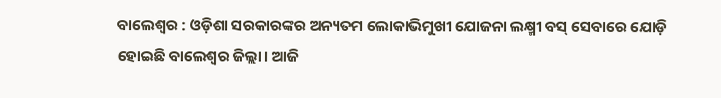ବାଲେଶ୍ୱର : ଓଡ଼ିଶା ସରକାରଙ୍କର ଅନ୍ୟତମ ଲୋକାଭିମୁଖୀ ଯୋଜନା ଲକ୍ଷ୍ମୀ ବସ୍ ସେବାରେ ଯୋଡ଼ି ହୋଇଛି ବାଲେଶ୍ୱର ଜିଲ୍ଲା। ଆଜି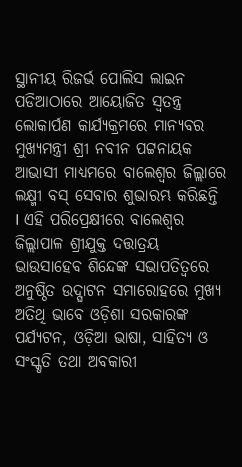ସ୍ଥାନୀୟ ରିଜର୍ଭ ପୋଲିସ ଲାଇନ ପଡିଆଠାରେ ଆୟୋଜିତ ସ୍ୱତନ୍ତ୍ର ଲୋକାର୍ପଣ କାର୍ଯ୍ୟକ୍ରମରେ ମାନ୍ୟବର ମୁଖ୍ୟମନ୍ତ୍ରୀ ଶ୍ରୀ ନବୀନ ପଟ୍ଟନାୟକ ଆଭାସୀ ମାଧ୍ୟମରେ ବାଲେଶ୍ୱର ଜିଲ୍ଲାରେ ଲକ୍ଷ୍ମୀ ବସ୍ ସେବାର ଶୁଭାରମ୍ଭ କରିଛନ୍ତି I ଏହି ପରିପ୍ରେକ୍ଷୀରେ ବାଲେଶ୍ୱର ଜିଲ୍ଲାପାଳ ଶ୍ରୀଯୁକ୍ତ ଦତ୍ତାତ୍ରୟ ଭାଉସାହେବ ଶିନ୍ଦେଙ୍କ ସଭାପତିତ୍ୱରେ ଅନୁଷ୍ଠିତ ଉଦ୍ଘାଟନ ସମାରୋହରେ ମୁଖ୍ୟ ଅତିଥି ଭାବେ ଓଡ଼ିଶା ସରକାରଙ୍କ ପର୍ଯ୍ୟଟନ, ଓଡ଼ିଆ ଭାଷା, ସାହିତ୍ୟ ଓ ସଂସ୍କୃତି ତଥା ଅବକାରୀ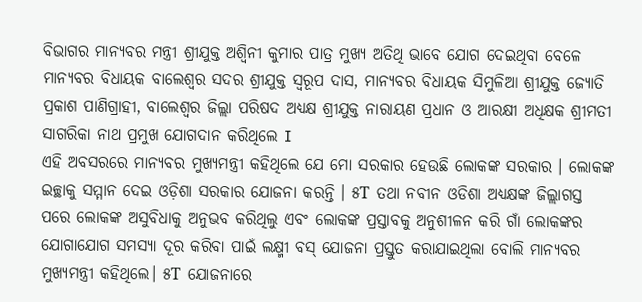ବିଭାଗର ମାନ୍ୟବର ମନ୍ତ୍ରୀ ଶ୍ରୀଯୁକ୍ତ ଅଶ୍ବିନୀ କୁମାର ପାତ୍ର ମୁଖ୍ୟ ଅତିଥି ଭାବେ ଯୋଗ ଦେଇଥିବା ବେଳେ ମାନ୍ୟବର ବିଧାୟକ ବାଲେଶ୍ୱର ସଦର ଶ୍ରୀଯୁକ୍ତ ସ୍ୱରୂପ ଦାସ, ମାନ୍ୟବର ବିଧାୟକ ସିମୁଳିଆ ଶ୍ରୀଯୁକ୍ତ ଜ୍ୟୋତି ପ୍ରକାଶ ପାଣିଗ୍ରାହୀ, ବାଲେଶ୍ୱର ଜିଲ୍ଲା ପରିଷଦ ଅଧ୍ୟକ୍ଷ ଶ୍ରୀଯୁକ୍ତ ନାରାୟଣ ପ୍ରଧାନ ଓ ଆରକ୍ଷୀ ଅଧିକ୍ଷକ ଶ୍ରୀମତୀ ସାଗରିକା ନାଥ ପ୍ରମୁଖ ଯୋଗଦାନ କରିଥିଲେ I
ଏହି ଅବସରରେ ମାନ୍ୟବର ମୁଖ୍ୟମନ୍ତ୍ରୀ କହିଥିଲେ ଯେ ମୋ ସରକାର ହେଉଛି ଲୋକଙ୍କ ସରକାର । ଲୋକଙ୍କ ଇଚ୍ଛାକୁ ସମ୍ମାନ ଦେଇ ଓଡ଼ିଶା ସରକାର ଯୋଜନା କରନ୍ତି । ୫T ତଥା ନବୀନ ଓଡିଶା ଅଧ୍ୟକ୍ଷଙ୍କ ଜିଲ୍ଲାଗସ୍ତ ପରେ ଲୋକଙ୍କ ଅସୁବିଧାକୁ ଅନୁଭବ କରିଥିଲୁ ଏବଂ ଲୋକଙ୍କ ପ୍ରସ୍ତାବକୁ ଅନୁଶୀଳନ କରି ଗାଁ ଲୋକଙ୍କର ଯୋଗାଯୋଗ ସମସ୍ୟା ଦୂର କରିବା ପାଇଁ ଲକ୍ଷ୍ମୀ ବସ୍ ଯୋଜନା ପ୍ରସ୍ତୁତ କରାଯାଇଥିଲା ବୋଲି ମାନ୍ୟବର ମୁଖ୍ୟମନ୍ତ୍ରୀ କହିଥିଲେ। ୫T ଯୋଜନାରେ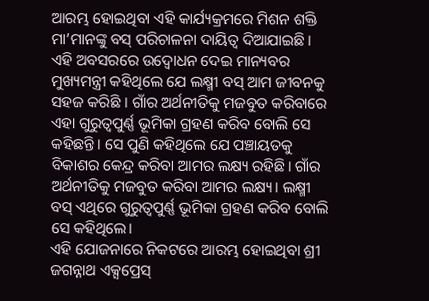ଆରମ୍ଭ ହୋଇଥିବା ଏହି କାର୍ଯ୍ୟକ୍ରମରେ ମିଶନ ଶକ୍ତି ମା’ମାନଙ୍କୁ ବସ୍ ପରିଚାଳନା ଦାୟିତ୍ୱ ଦିଆଯାଇଛି। ଏହି ଅବସରରେ ଉଦ୍ବୋଧନ ଦେଇ ମାନ୍ୟବର ମୁଖ୍ୟମନ୍ତ୍ରୀ କହିଥିଲେ ଯେ ଲକ୍ଷ୍ମୀ ବସ୍ ଆମ ଜୀବନକୁ ସହଜ କରିଛି । ଗାଁର ଅର୍ଥନୀତିକୁ ମଜବୁତ କରିବାରେ ଏହା ଗୁରୁତ୍ୱପୁର୍ଣ୍ଣ ଭୂମିକା ଗ୍ରହଣ କରିବ ବୋଲି ସେ କହିଛନ୍ତି। ସେ ପୁଣି କହିଥିଲେ ଯେ ପଞ୍ଚାୟତକୁ ବିକାଶର କେନ୍ଦ୍ର କରିବା ଆମର ଲକ୍ଷ୍ୟ ରହିଛି। ଗାଁର ଅର୍ଥନୀତିକୁ ମଜବୁତ କରିବା ଆମର ଲକ୍ଷ୍ୟ। ଲକ୍ଷ୍ମୀ ବସ୍ ଏଥିରେ ଗୁରୁତ୍ୱପୁର୍ଣ୍ଣ ଭୂମିକା ଗ୍ରହଣ କରିବ ବୋଲି ସେ କହିଥିଲେ।
ଏହି ଯୋଜନାରେ ନିକଟରେ ଆରମ୍ଭ ହୋଇଥିବା ଶ୍ରୀ ଜଗନ୍ନାଥ ଏକ୍ସପ୍ରେସ୍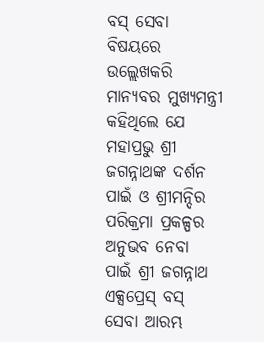ବସ୍ ସେବା ବିଷୟରେ ଉଲ୍ଲେଖକରି ମାନ୍ୟବର ମୁଖ୍ୟମନ୍ତ୍ରୀ କହିଥିଲେ ଯେ ମହାପ୍ରଭୁ ଶ୍ରୀ ଜଗନ୍ନାଥଙ୍କ ଦର୍ଶନ ପାଇଁ ଓ ଶ୍ରୀମନ୍ଦିର ପରିକ୍ରମା ପ୍ରକଳ୍ପର ଅନୁଭବ ନେବା ପାଇଁ ଶ୍ରୀ ଜଗନ୍ନାଥ ଏକ୍ସପ୍ରେସ୍ ବସ୍ ସେବା ଆରମ୍ଭ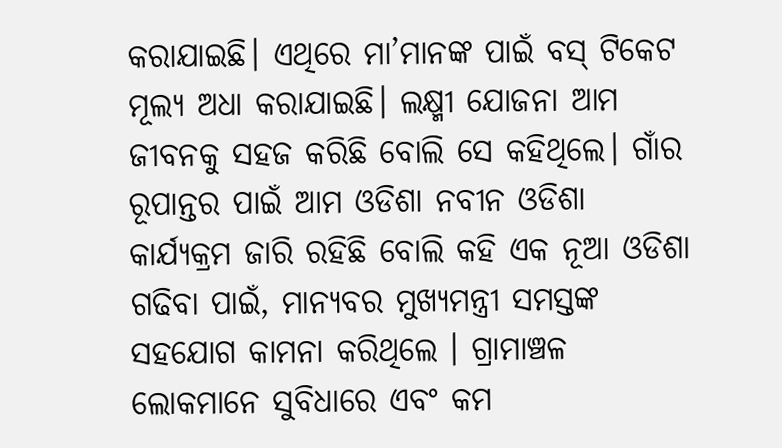କରାଯାଇଛି। ଏଥିରେ ମା’ମାନଙ୍କ ପାଇଁ ବସ୍ ଟିକେଟ ମୂଲ୍ୟ ଅଧା କରାଯାଇଛି। ଲକ୍ଷ୍ମୀ ଯୋଜନା ଆମ ଜୀବନକୁ ସହଜ କରିଛି ବୋଲି ସେ କହିଥିଲେ। ଗାଁର ରୂପାନ୍ତର ପାଇଁ ଆମ ଓଡିଶା ନବୀନ ଓଡିଶା କାର୍ଯ୍ୟକ୍ରମ ଜାରି ରହିଛି ବୋଲି କହି ଏକ ନୂଆ ଓଡିଶା ଗଢିବା ପାଇଁ, ମାନ୍ୟବର ମୁଖ୍ୟମନ୍ତ୍ରୀ ସମସ୍ତଙ୍କ ସହଯୋଗ କାମନା କରିଥିଲେ । ଗ୍ରାମାଞ୍ଚଳ ଲୋକମାନେ ସୁବିଧାରେ ଏବଂ କମ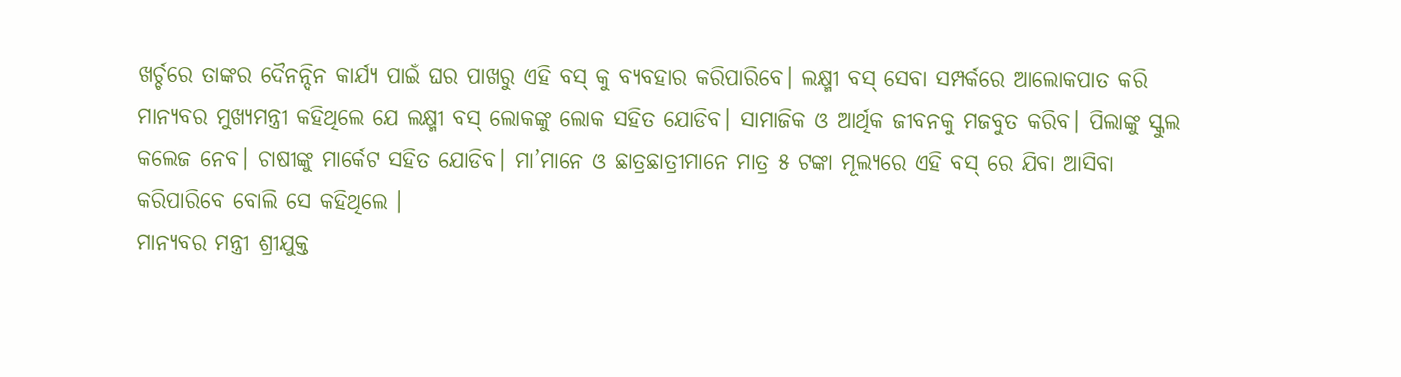ଖର୍ଚ୍ଚରେ ତାଙ୍କର ଦୈନନ୍ଦିନ କାର୍ଯ୍ୟ ପାଇଁ ଘର ପାଖରୁ ଏହି ବସ୍ କୁ ବ୍ୟବହାର କରିପାରିବେ। ଲକ୍ଷ୍ମୀ ବସ୍ ସେବା ସମ୍ପର୍କରେ ଆଲୋକପାତ କରି ମାନ୍ୟବର ମୁଖ୍ୟମନ୍ତ୍ରୀ କହିଥିଲେ ଯେ ଲକ୍ଷ୍ମୀ ବସ୍ ଲୋକଙ୍କୁ ଲୋକ ସହିତ ଯୋଡିବ। ସାମାଜିକ ଓ ଆର୍ଥିକ ଜୀବନକୁ ମଜବୁତ କରିବ। ପିଲାଙ୍କୁ ସ୍କୁଲ କଲେଜ ନେବ। ଚାଷୀଙ୍କୁ ମାର୍କେଟ ସହିତ ଯୋଡିବ। ମା’ମାନେ ଓ ଛାତ୍ରଛାତ୍ରୀମାନେ ମାତ୍ର ୫ ଟଙ୍କା ମୂଲ୍ୟରେ ଏହି ବସ୍ ରେ ଯିବା ଆସିବା କରିପାରିବେ ବୋଲି ସେ କହିଥିଲେ ।
ମାନ୍ୟବର ମନ୍ତ୍ରୀ ଶ୍ରୀଯୁକ୍ତ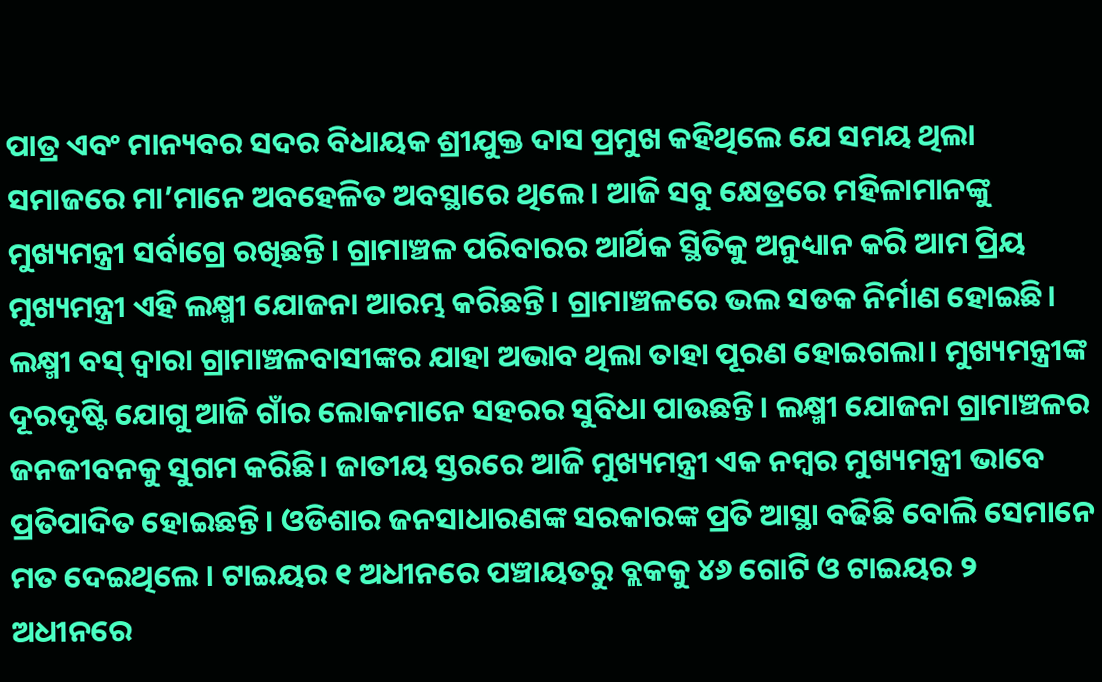ପାତ୍ର ଏବଂ ମାନ୍ୟବର ସଦର ବିଧାୟକ ଶ୍ରୀଯୁକ୍ତ ଦାସ ପ୍ରମୁଖ କହିଥିଲେ ଯେ ସମୟ ଥିଲା ସମାଜରେ ମା’ମାନେ ଅବହେଳିତ ଅବସ୍ଥାରେ ଥିଲେ। ଆଜି ସବୁ କ୍ଷେତ୍ରରେ ମହିଳାମାନଙ୍କୁ ମୁଖ୍ୟମନ୍ତ୍ରୀ ସର୍ବାଗ୍ରେ ରଖିଛନ୍ତି। ଗ୍ରାମାଞ୍ଚଳ ପରିବାରର ଆର୍ଥିକ ସ୍ଥିତିକୁ ଅନୁଧ୍ୟାନ କରି ଆମ ପ୍ରିୟ ମୁଖ୍ୟମନ୍ତ୍ରୀ ଏହି ଲକ୍ଷ୍ମୀ ଯୋଜନା ଆରମ୍ଭ କରିଛନ୍ତି। ଗ୍ରାମାଞ୍ଚଳରେ ଭଲ ସଡକ ନିର୍ମାଣ ହୋଇଛି। ଲକ୍ଷ୍ମୀ ବସ୍ ଦ୍ୱାରା ଗ୍ରାମାଞ୍ଚଳବାସୀଙ୍କର ଯାହା ଅଭାବ ଥିଲା ତାହା ପୂରଣ ହୋଇଗଲା। ମୁଖ୍ୟମନ୍ତ୍ରୀଙ୍କ ଦୂରଦୃଷ୍ଟି ଯୋଗୁ ଆଜି ଗାଁର ଲୋକମାନେ ସହରର ସୁବିଧା ପାଉଛନ୍ତି। ଲକ୍ଷ୍ମୀ ଯୋଜନା ଗ୍ରାମାଞ୍ଚଳର ଜନଜୀବନକୁ ସୁଗମ କରିଛି। ଜାତୀୟ ସ୍ତରରେ ଆଜି ମୁଖ୍ୟମନ୍ତ୍ରୀ ଏକ ନମ୍ବର ମୁଖ୍ୟମନ୍ତ୍ରୀ ଭାବେ ପ୍ରତିପାଦିତ ହୋଇଛନ୍ତି। ଓଡିଶାର ଜନସାଧାରଣଙ୍କ ସରକାରଙ୍କ ପ୍ରତି ଆସ୍ଥା ବଢିଛି ବୋଲି ସେମାନେ ମତ ଦେଇଥିଲେ । ଟାଇୟର ୧ ଅଧୀନରେ ପଞ୍ଚାୟତରୁ ବ୍ଲକକୁ ୪୬ ଗୋଟି ଓ ଟାଇୟର ୨ ଅଧୀନରେ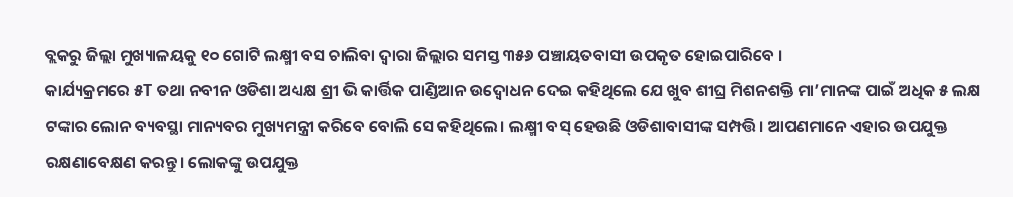ବ୍ଲକରୁ ଜିଲ୍ଲା ମୁଖ୍ୟାଳୟକୁ ୧୦ ଗୋଟି ଲକ୍ଷ୍ମୀ ବସ ଚାଲିବା ଦ୍ୱାରା ଜିଲ୍ଲାର ସମସ୍ତ ୩୫୬ ପଞ୍ଚାୟତବାସୀ ଉପକୃତ ହୋଇପାରିବେ ।
କାର୍ଯ୍ୟକ୍ରମରେ ୫T ତଥା ନବୀନ ଓଡିଶା ଅଧ୍ୟକ୍ଷ ଶ୍ରୀ ଭି କାର୍ତ୍ତିକ ପାଣ୍ଡିଆନ ଉଦ୍ବୋଧନ ଦେଇ କହିଥିଲେ ଯେ ଖୁବ ଶୀଘ୍ର ମିଶନଶକ୍ତି ମା’ମାନଙ୍କ ପାଇଁ ଅଧିକ ୫ ଲକ୍ଷ ଟଙ୍କାର ଲୋନ ବ୍ୟବସ୍ଥା ମାନ୍ୟବର ମୁଖ୍ୟମନ୍ତ୍ରୀ କରିବେ ବୋଲି ସେ କହିଥିଲେ। ଲକ୍ଷ୍ମୀ ବସ୍ ହେଉଛି ଓଡିଶାବାସୀଙ୍କ ସମ୍ପତ୍ତି। ଆପଣମାନେ ଏହାର ଉପଯୁକ୍ତ ରକ୍ଷଣାବେକ୍ଷଣ କରନ୍ତୁ। ଲୋକଙ୍କୁ ଉପଯୁକ୍ତ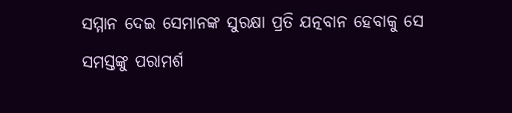ସମ୍ମାନ ଦେଇ ସେମାନଙ୍କ ସୁରକ୍ଷା ପ୍ରତି ଯତ୍ନବାନ ହେବାକୁ ସେ ସମସ୍ତଙ୍କୁ ପରାମର୍ଶ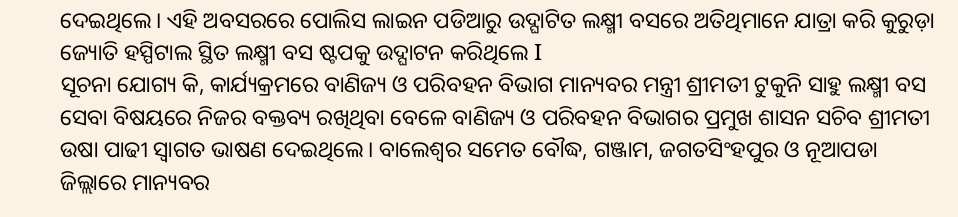ଦେଇଥିଲେ। ଏହି ଅବସରରେ ପୋଲିସ ଲାଇନ ପଡିଆରୁ ଉଦ୍ଘାଟିତ ଲକ୍ଷ୍ମୀ ବସରେ ଅତିଥିମାନେ ଯାତ୍ରା କରି କୁରୁଡ଼ା ଜ୍ୟୋତି ହସ୍ପିଟାଲ ସ୍ଥିତ ଲକ୍ଷ୍ମୀ ବସ ଷ୍ଟପକୁ ଉଦ୍ଘାଟନ କରିଥିଲେ I
ସୂଚନା ଯୋଗ୍ୟ କି, କାର୍ଯ୍ୟକ୍ରମରେ ବାଣିଜ୍ୟ ଓ ପରିବହନ ବିଭାଗ ମାନ୍ୟବର ମନ୍ତ୍ରୀ ଶ୍ରୀମତୀ ଟୁକୁନି ସାହୁ ଲକ୍ଷ୍ମୀ ବସ ସେବା ବିଷୟରେ ନିଜର ବକ୍ତବ୍ୟ ରଖିଥିବା ବେଳେ ବାଣିଜ୍ୟ ଓ ପରିବହନ ବିଭାଗର ପ୍ରମୁଖ ଶାସନ ସଚିବ ଶ୍ରୀମତୀ ଉଷା ପାଢୀ ସ୍ୱାଗତ ଭାଷଣ ଦେଇଥିଲେ। ବାଲେଶ୍ୱର ସମେତ ବୌଦ୍ଧ, ଗଞ୍ଜାମ, ଜଗତସିଂହପୁର ଓ ନୂଆପଡା ଜିଲ୍ଲାରେ ମାନ୍ୟବର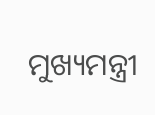ମୁଖ୍ୟମନ୍ତ୍ରୀ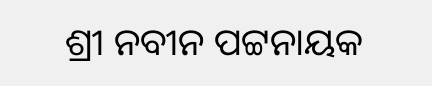ଶ୍ରୀ ନବୀନ ପଟ୍ଟନାୟକ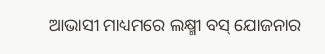ଆଭାସୀ ମାଧ୍ୟମରେ ଲକ୍ଷ୍ମୀ ବସ୍ ଯୋଜନାର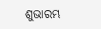ଶୁଭାରମ୍ଭ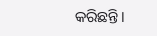କରିଛନ୍ତି।